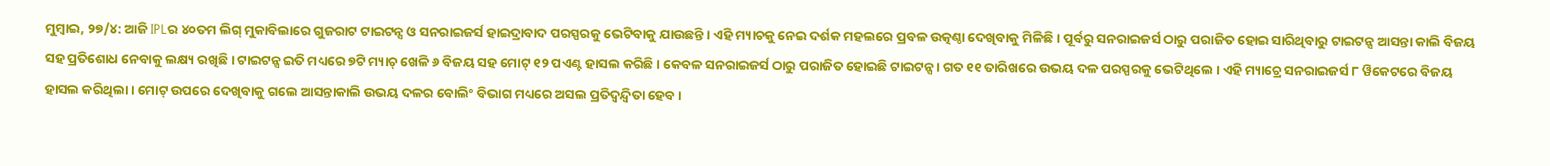ମୁମ୍ବାଇ, ୨୭/୪: ଆଜି IPLର ୪୦ତମ ଲିଗ୍ ମୁକାବିଲାରେ ଗୁଜରାଟ ଟାଇଟନ୍ସ ଓ ସନରାଇଜର୍ସ ହାଇଦ୍ରାବାଦ ପରସ୍ପରକୁ ଭେଟିବାକୁ ଯାଉଛନ୍ତି । ଏହି ମ୍ୟାଚକୁ ନେଇ ଦର୍ଶକ ମହଲରେ ପ୍ରବଳ ଉତ୍କଣ୍ଠା ଦେଖିବାକୁ ମିଳିଛି । ପୂର୍ବରୁ ସନରାଇଜର୍ସ ଠାରୁ ପରାଜିତ ହୋଇ ସାରିଥିବାରୁ ଟାଇଟନ୍ସ ଆସନ୍ତା କାଲି ବିଜୟ ସହ ପ୍ରତିଶୋଧ ନେବାକୁ ଲକ୍ଷ୍ୟ ରଖିଛି । ଟାଇଟନ୍ସ ଇତି ମଧ୍ୟରେ ୭ଟି ମ୍ୟାଚ୍ ଖେଳି ୬ ବିଜୟ ସହ ମୋଟ୍ ୧୨ ପଏଣ୍ଟ ହାସଲ କରିଛି । କେବଳ ସନରାଇଜର୍ସ ଠାରୁ ପରାଜିତ ହୋଇଛି ଟାଇଟନ୍ସ । ଗତ ୧୧ ତାରିଖରେ ଉଭୟ ଦଳ ପରସ୍ପରକୁ ଭେଟିଥିଲେ । ଏହି ମ୍ୟାଚ୍ରେ ସନରାଇଜର୍ସ ୮ ୱିକେଟରେ ବିଜୟ ହାସଲ କରିଥିଲା । ମୋଟ୍ ଉପରେ ଦେଖିବାକୁ ଗଲେ ଆସନ୍ତାକାଲି ଉଭୟ ଦଳର ବୋଲିଂ ବିଭାଗ ମଧ୍ୟରେ ଅସଲ ପ୍ରତିଦ୍ୱନ୍ଦ୍ୱିତା ହେବ ।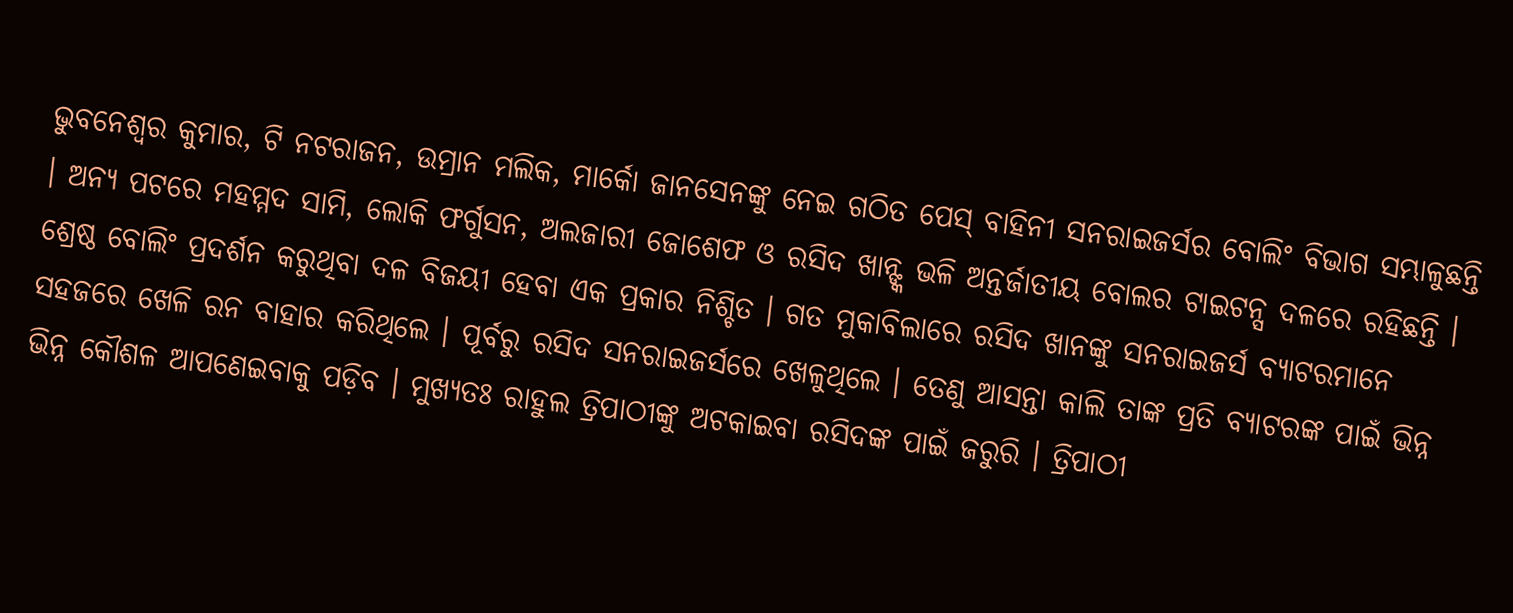ଭୁବନେଶ୍ୱର କୁମାର, ଟି ନଟରାଜନ, ଉମ୍ରାନ ମଲିକ, ମାର୍କୋ ଜାନସେନଙ୍କୁ ନେଇ ଗଠିତ ପେସ୍ ବାହିନୀ ସନରାଇଜର୍ସର ବୋଲିଂ ବିଭାଗ ସମ୍ଭାଳୁଛନ୍ତି । ଅନ୍ୟ ପଟରେ ମହମ୍ମଦ ସାମି, ଲୋକି ଫର୍ଗୁସନ, ଅଲଜାରୀ ଜୋଶେଫ ଓ ରସିଦ ଖାନ୍ଙ୍କ ଭଳି ଅନ୍ତର୍ଜାତୀୟ ବୋଲର ଟାଇଟନ୍ସ ଦଳରେ ରହିଛନ୍ତି । ଶ୍ରେଷ୍ଠ ବୋଲିଂ ପ୍ରଦର୍ଶନ କରୁଥିବା ଦଳ ବିଜୟୀ ହେବା ଏକ ପ୍ରକାର ନିଶ୍ଚିତ । ଗତ ମୁକାବିଲାରେ ରସିଦ ଖାନଙ୍କୁ ସନରାଇଜର୍ସ ବ୍ୟାଟରମାନେ ସହଜରେ ଖେଳି ରନ ବାହାର କରିଥିଲେ । ପୂର୍ବରୁ ରସିଦ ସନରାଇଜର୍ସରେ ଖେଳୁଥିଲେ । ତେଣୁ ଆସନ୍ତା କାଲି ତାଙ୍କ ପ୍ରତି ବ୍ୟାଟରଙ୍କ ପାଇଁ ଭିନ୍ନ ଭିନ୍ନ କୌଶଳ ଆପଣେଇବାକୁ ପଡ଼ିବ । ମୁଖ୍ୟତଃ ରାହୁଲ ତ୍ରିପାଠୀଙ୍କୁ ଅଟକାଇବା ରସିଦଙ୍କ ପାଇଁ ଜରୁରି । ତ୍ରିପାଠୀ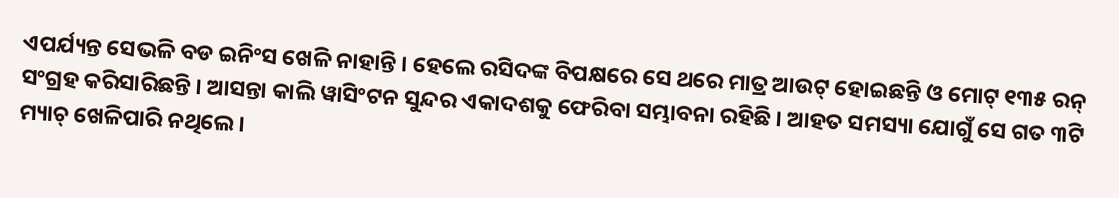ଏପର୍ଯ୍ୟନ୍ତ ସେଭଳି ବଡ ଇନିଂସ ଖେଳି ନାହାନ୍ତି । ହେଲେ ରସିଦଙ୍କ ବିପକ୍ଷରେ ସେ ଥରେ ମାତ୍ର ଆଉଟ୍ ହୋଇଛନ୍ତି ଓ ମୋଟ୍ ୧୩୫ ରନ୍ ସଂଗ୍ରହ କରିସାରିଛନ୍ତି । ଆସନ୍ତା କାଲି ୱାସିଂଟନ ସୁନ୍ଦର ଏକାଦଶକୁ ଫେରିବା ସମ୍ଭାବନା ରହିଛି । ଆହତ ସମସ୍ୟା ଯୋଗୁଁ ସେ ଗତ ୩ଟି ମ୍ୟାଚ୍ ଖେଳିପାରି ନଥିଲେ ।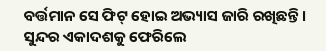ବର୍ତ୍ତମାନ ସେ ଫିଟ୍ ହୋଇ ଅଭ୍ୟାସ ଜାରି ରଖିଛନ୍ତି । ସୁନ୍ଦର ଏକାଦଶକୁ ଫେରିଲେ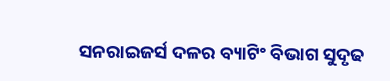ସନରାଇଜର୍ସ ଦଳର ବ୍ୟାଟିଂ ବିଭାଗ ସୁଦୃଢ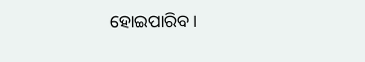ହୋଇପାରିବ ।